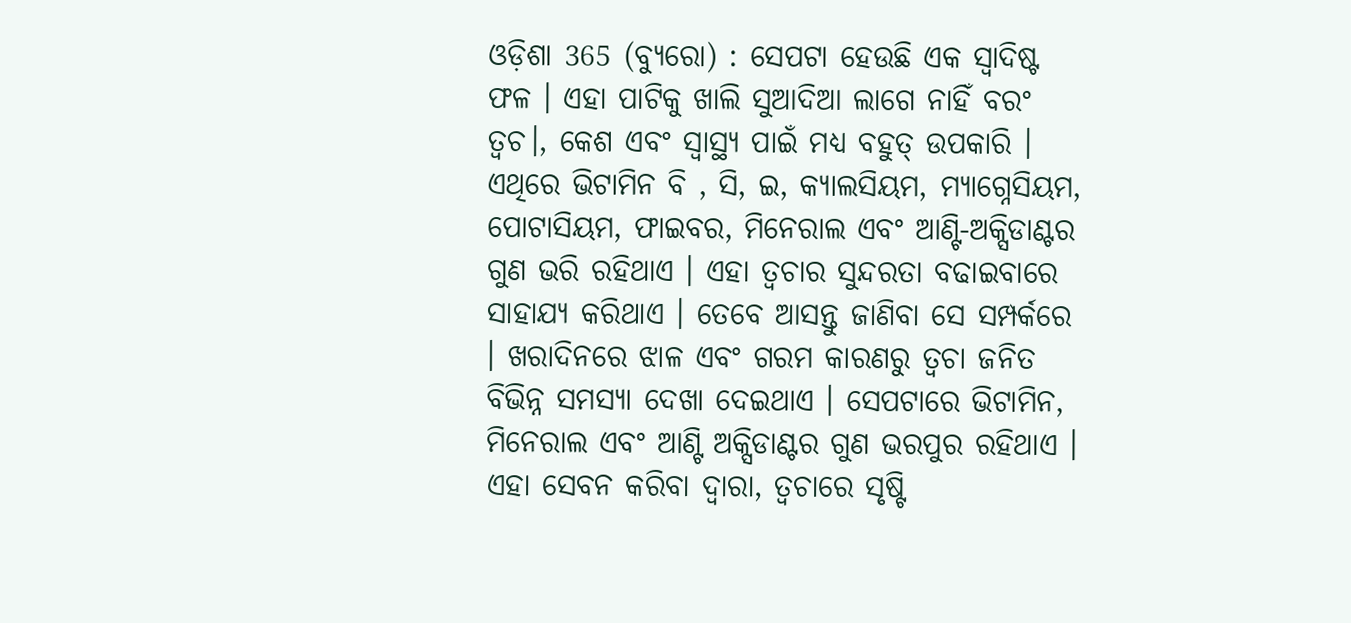ଓଡ଼ିଶା 365 (ବ୍ୟୁରୋ) : ସେପଟା ହେଉଛି ଏକ ସ୍ବାଦିଷ୍ଟ ଫଳ । ଏହା ପାଟିକୁ ଖାଲି ସୁଆଦିଆ ଲାଗେ ନାହିଁ ବରଂ ତ୍ବଚ।, କେଶ ଏବଂ ସ୍ବାସ୍ଥ୍ୟ ପାଇଁ ମଧ୍ୟ ବହୁତ୍ ଉପକାରି । ଏଥିରେ ଭିଟାମିନ ବି , ସି, ଇ, କ୍ୟାଲସିୟମ, ମ୍ୟାଗ୍ନେସିୟମ, ପୋଟାସିୟମ, ଫାଇବର, ମିନେରାଲ ଏବଂ ଆଣ୍ଟି-ଅକ୍ସିଡାଣ୍ଟର ଗୁଣ ଭରି ରହିଥାଏ । ଏହା ତ୍ୱଚାର ସୁନ୍ଦରତା ବଢାଇବାରେ ସାହାଯ୍ୟ କରିଥାଏ । ତେବେ ଆସନ୍ତୁ ଜାଣିବା ସେ ସମ୍ପର୍କରେ । ଖରାଦିନରେ ଝାଳ ଏବଂ ଗରମ କାରଣରୁ ତ୍ୱଚା ଜନିତ ବିଭିନ୍ନ ସମସ୍ୟା ଦେଖା ଦେଇଥାଏ । ସେପଟାରେ ଭିଟାମିନ, ମିନେରାଲ ଏବଂ ଆଣ୍ଟି ଅକ୍ସିଡାଣ୍ଟର ଗୁଣ ଭରପୁର ରହିଥାଏ । ଏହା ସେବନ କରିବା ଦ୍ୱାରା, ତ୍ୱଚାରେ ସୃଷ୍ଟି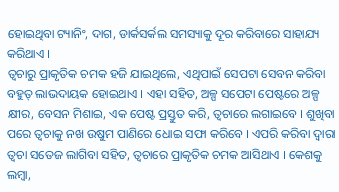ହୋଇଥିବା ଟ୍ୟାନିଂ, ଦାଗ, ଡାର୍କସର୍କଲ ସମସ୍ୟାକୁ ଦୂର କରିବାରେ ସାହାଯ୍ୟ କରିଥାଏ ।
ତ୍ୱଚାରୁ ପ୍ରାକୃତିକ ଚମକ ହଜି ଯାଇଥିଲେ, ଏଥିପାଇଁ ସେପଟା ସେବନ କରିବା ବହୁତ୍ ଲାଭଦାୟକ ହୋଇଥାଏ । ଏହା ସହିତ, ଅଳ୍ପ ସପେଟା ପେଷ୍ଟରେ ଅଳ୍ପ କ୍ଷୀର, ବେସନ ମିଶାଇ, ଏକ ପେଷ୍ଟ ପ୍ରସ୍ତୁତ କରି, ତ୍ୱଚାରେ ଲଗାଇବେ । ଶୁଖିବା ପରେ ତ୍ୱଚାକୁ ନଖ ଉଷୁମ ପାଣିରେ ଧୋଇ ସଫା କରିବେ । ଏପରି କରିବା ଦ୍ୱାରା ତ୍ୱଚା ସତେଜ ଲାଗିବା ସହିତ, ତ୍ୱଚାରେ ପ୍ରାକୃତିକ ଚମକ ଆସିଥାଏ । କେଶକୁ ଲମ୍ବା,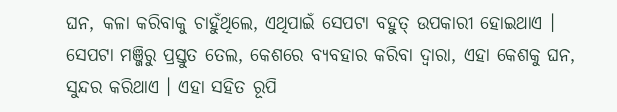ଘନ, କଳା କରିବାକୁ ଚାହୁଁଥିଲେ, ଏଥିପାଇଁ ସେପଟା ବହୁତ୍ ଉପକାରୀ ହୋଇଥାଏ । ସେପଟା ମଞ୍ଜିରୁ ପ୍ରସ୍ତୁତ ତେଲ, କେଶରେ ବ୍ୟବହାର କରିବା ଦ୍ୱାରା, ଏହା କେଶକୁ ଘନ, ସୁନ୍ଦର କରିଥାଏ । ଏହା ସହିତ ରୂପି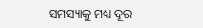ସମସ୍ୟାକୁ ମଧ୍ୟ ଦୂର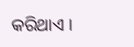କରିଥାଏ ।